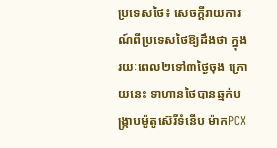ប្រទេសថៃ៖ សេចក្តីរាយការណ៍ពីប្រទេសថៃឱ្យដឹងថា ក្នុងរយៈពេល២ទៅ៣ថ្ងៃចុង ក្រោយនេះ ទាហានថៃបានឆ្មក់បង្រ្កាបម៉ូតូស៊េរីទំនើប ម៉ាកPCX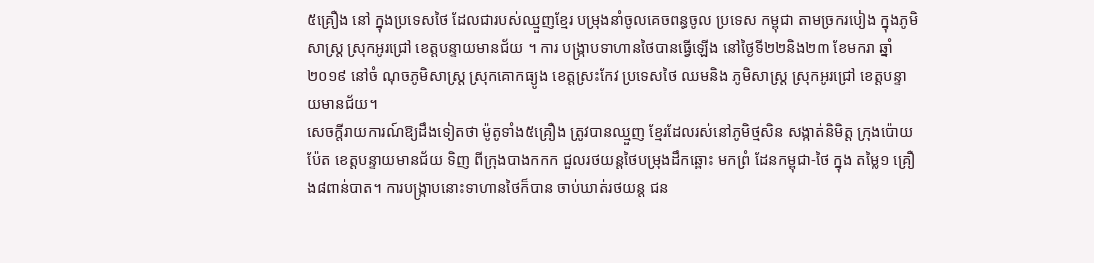៥គ្រឿង នៅ ក្នុងប្រទេសថៃ ដែលជារបស់ឈ្មួញខ្មែរ បម្រុងនាំចូលគេចពន្ធចូល ប្រទេស កម្ពុជា តាមច្រករបៀង ក្នុងភូមិសាស្រ្ត ស្រុកអូរជ្រៅ ខេត្តបន្ទាយមានជ័យ ។ ការ បង្រ្កាបទាហានថៃបានធ្វើឡើង នៅថ្ងៃទី២២និង២៣ ខែមករា ឆ្នាំ២០១៩ នៅចំ ណុចភូមិសាស្រ្ត ស្រុកគោកធ្យូង ខេត្តស្រះកែវ ប្រទេសថៃ ឈមនិង ភូមិសាស្រ្ត ស្រុកអូរជ្រៅ ខេត្តបន្ទាយមានជ័យ។
សេចក្តីរាយការណ៍ឱ្យដឹងទៀតថា ម៉ូតូទាំង៥គ្រឿង ត្រូវបានឈ្មួញ ខ្មែរដែលរស់នៅភូមិថ្មសិន សង្កាត់និមិត្ត ក្រុងប៉ោយប៉ែត ខេត្តបន្ទាយមានជ័យ ទិញ ពីក្រុងបាងកកក ជួលរថយន្តថៃបម្រុងដឹកឆ្ពោះ មកព្រំ ដែនកម្ពុជា-ថៃ ក្នុង តម្លៃ១ គ្រឿង៨ពាន់បាត។ ការបង្រ្កាបនោះទាហានថៃក៏បាន ចាប់ឃាត់រថយន្ត ជន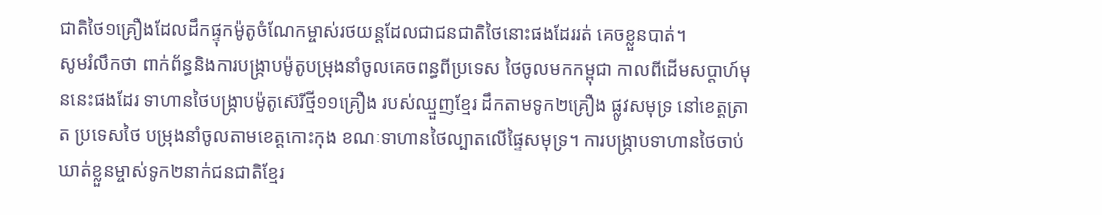ជាតិថៃ១គ្រឿងដែលដឹកផ្ទុកម៉ូតូចំណែកម្ចាស់រថយន្តដែលជាជនជាតិថៃនោះផងដែររត់ គេចខ្លួនបាត់។
សូមរំលឹកថា ពាក់ព័ន្ធនិងការបង្រ្កាបម៉ូតូបម្រុងនាំចូលគេចពន្ធពីប្រទេស ថៃចូលមកកម្ពុជា កាលពីដើមសប្តាហ៍មុននេះផងដែរ ទាហានថៃបង្រ្កាបម៉ូតូស៊េរីថ្មី១១គ្រឿង របស់ឈ្មួញខ្មែរ ដឹកតាមទូក២គ្រឿង ផ្លូវសមុទ្រ នៅខេត្តត្រាត ប្រទេសថៃ បម្រុងនាំចូលតាមខេត្តកោះកុង ខណៈទាហានថៃល្បាតលើផ្ទៃសមុទ្រ។ ការបង្រ្កាបទាហានថៃចាប់ឃាត់ខ្លួនម្ចាស់ទូក២នាក់ជនជាតិខ្មែរ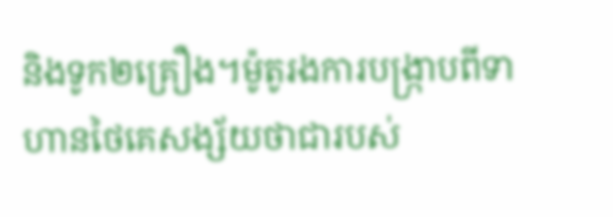និងទូក២គ្រឿង។ម៉ូតូរងការបង្រ្កាបពីទាហានថៃគេសង្ស័យថាជារបស់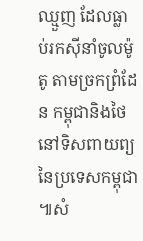ឈ្មួញ ដែលធ្លាប់រកស៊ីនាំចូលម៉ូតូ តាមច្រកព្រំដែន កម្ពុជានិងថៃ នៅទិសពាយព្យនៃប្រទេសកម្ពុជា ៕សំ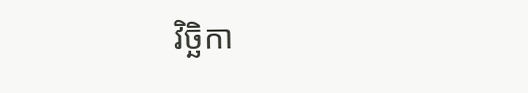វិច្ឆិកា